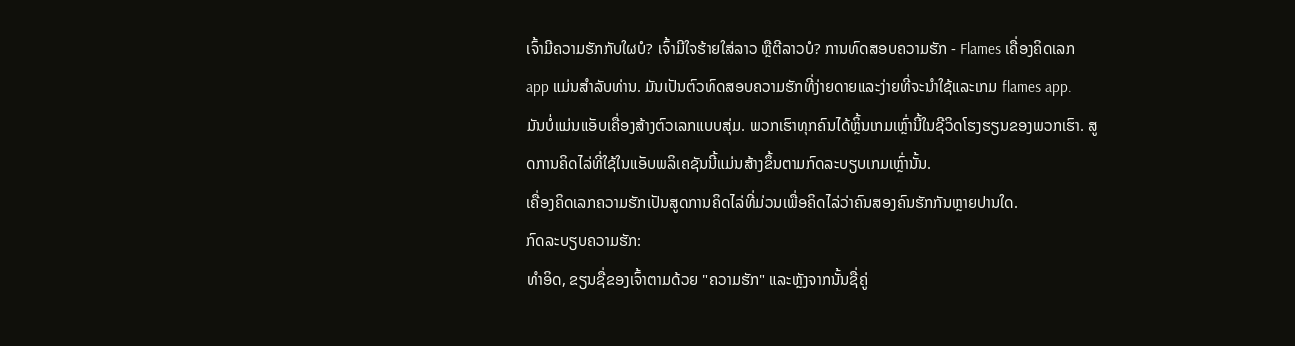ເຈົ້າມີຄວາມຮັກກັບໃຜບໍ? ເຈົ້າມີໃຈຮ້າຍໃສ່ລາວ ຫຼືຕີລາວບໍ? ການທົດສອບຄວາມຮັກ - Flames ເຄື່ອງຄິດເລກ app ແມ່ນສໍາລັບທ່ານ. ມັນເປັນຕົວທົດສອບຄວາມຮັກທີ່ງ່າຍດາຍແລະງ່າຍທີ່ຈະນໍາໃຊ້ແລະເກມ flames app.
ມັນບໍ່ແມ່ນແອັບເຄື່ອງສ້າງຕົວເລກແບບສຸ່ມ. ພວກເຮົາທຸກຄົນໄດ້ຫຼິ້ນເກມເຫຼົ່ານີ້ໃນຊີວິດໂຮງຮຽນຂອງພວກເຮົາ. ສູດການຄິດໄລ່ທີ່ໃຊ້ໃນແອັບພລິເຄຊັນນີ້ແມ່ນສ້າງຂຶ້ນຕາມກົດລະບຽບເກມເຫຼົ່ານັ້ນ.
ເຄື່ອງຄິດເລກຄວາມຮັກເປັນສູດການຄິດໄລ່ທີ່ມ່ວນເພື່ອຄິດໄລ່ວ່າຄົນສອງຄົນຮັກກັນຫຼາຍປານໃດ.
ກົດລະບຽບຄວາມຮັກ:
ທໍາອິດ, ຂຽນຊື່ຂອງເຈົ້າຕາມດ້ວຍ "ຄວາມຮັກ" ແລະຫຼັງຈາກນັ້ນຊື່ຄູ່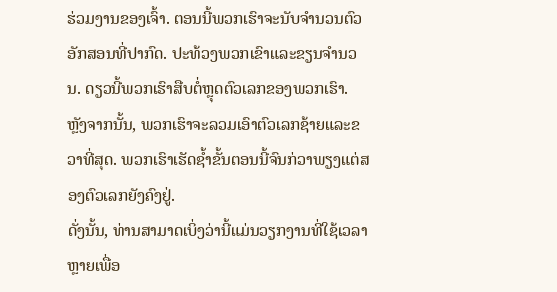ຮ່ວມງານຂອງເຈົ້າ. ຕອນນີ້ພວກເຮົາຈະນັບຈໍານວນຕົວອັກສອນທີ່ປາກົດ. ປະທ້ວງພວກເຂົາແລະຂຽນຈໍານວນ. ດຽວນີ້ພວກເຮົາສືບຕໍ່ຫຼຸດຕົວເລກຂອງພວກເຮົາ. ຫຼັງຈາກນັ້ນ, ພວກເຮົາຈະລວມເອົາຕົວເລກຊ້າຍແລະຂວາທີ່ສຸດ. ພວກເຮົາເຮັດຊ້ຳຂັ້ນຕອນນີ້ຈົນກ່ວາພຽງແຕ່ສອງຕົວເລກຍັງຄົງຢູ່.
ດັ່ງນັ້ນ, ທ່ານສາມາດເບິ່ງວ່ານີ້ແມ່ນວຽກງານທີ່ໃຊ້ເວລາຫຼາຍເພື່ອ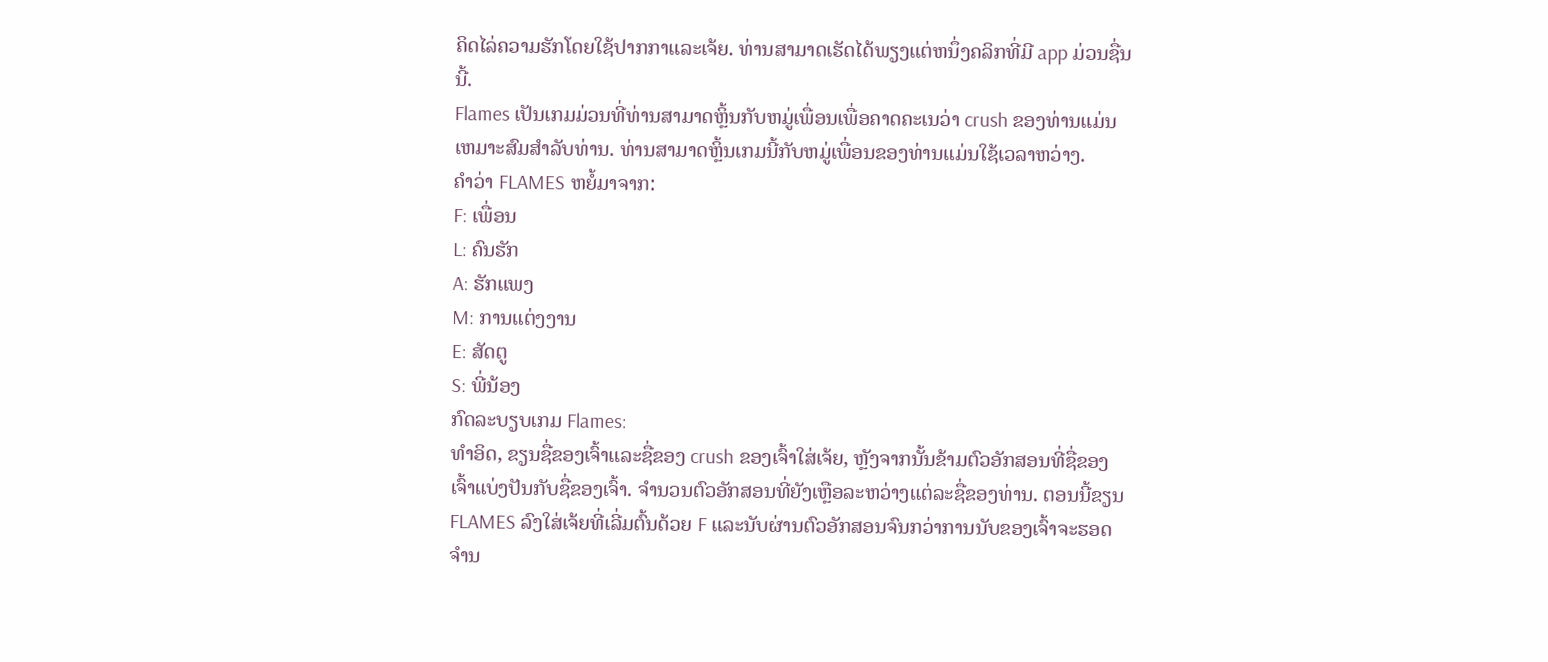ຄິດໄລ່ຄວາມຮັກໂດຍໃຊ້ປາກກາແລະເຈ້ຍ. ທ່ານສາມາດເຮັດໄດ້ພຽງແຕ່ຫນຶ່ງຄລິກທີ່ມີ app ມ່ວນຊື່ນນີ້.
Flames ເປັນເກມມ່ວນທີ່ທ່ານສາມາດຫຼິ້ນກັບຫມູ່ເພື່ອນເພື່ອຄາດຄະເນວ່າ crush ຂອງທ່ານແມ່ນເຫມາະສົມສໍາລັບທ່ານ. ທ່ານສາມາດຫຼິ້ນເກມນີ້ກັບຫມູ່ເພື່ອນຂອງທ່ານແມ່ນໃຊ້ເວລາຫວ່າງ.
ຄຳວ່າ FLAMES ຫຍໍ້ມາຈາກ:
F: ເພື່ອນ
L: ຄົນຮັກ
A: ຮັກແພງ
M: ການແຕ່ງງານ
E: ສັດຕູ
S: ພີ່ນ້ອງ
ກົດລະບຽບເກມ Flames:
ທໍາອິດ, ຂຽນຊື່ຂອງເຈົ້າແລະຊື່ຂອງ crush ຂອງເຈົ້າໃສ່ເຈ້ຍ, ຫຼັງຈາກນັ້ນຂ້າມຕົວອັກສອນທີ່ຊື່ຂອງເຈົ້າແບ່ງປັນກັບຊື່ຂອງເຈົ້າ. ຈໍານວນຕົວອັກສອນທີ່ຍັງເຫຼືອລະຫວ່າງແຕ່ລະຊື່ຂອງທ່ານ. ຕອນນີ້ຂຽນ FLAMES ລົງໃສ່ເຈ້ຍທີ່ເລີ່ມຕົ້ນດ້ວຍ F ແລະນັບຜ່ານຕົວອັກສອນຈົນກວ່າການນັບຂອງເຈົ້າຈະຮອດຈໍານ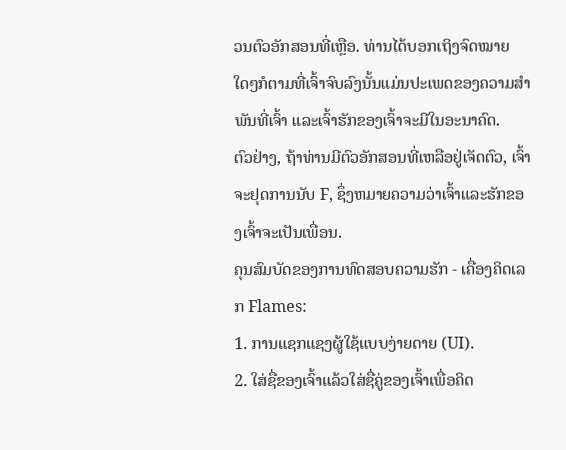ວນຕົວອັກສອນທີ່ເຫຼືອ. ທ່ານໄດ້ບອກເຖິງຈົດໝາຍໃດໆກໍຕາມທີ່ເຈົ້າຈົບລົງນັ້ນແມ່ນປະເພດຂອງຄວາມສຳພັນທີ່ເຈົ້າ ແລະເຈົ້າຮັກຂອງເຈົ້າຈະມີໃນອະນາຄົດ.
ຕົວຢ່າງ, ຖ້າທ່ານມີຕົວອັກສອນທີ່ເຫລືອຢູ່ເຈັດຕົວ, ເຈົ້າຈະຢຸດການນັບ F, ຊຶ່ງຫມາຍຄວາມວ່າເຈົ້າແລະຮັກຂອງເຈົ້າຈະເປັນເພື່ອນ.
ຄຸນສົມບັດຂອງການທົດສອບຄວາມຮັກ - ເຄື່ອງຄິດເລກ Flames:
1. ການແຊກແຊງຜູ້ໃຊ້ແບບງ່າຍດາຍ (UI).
2. ໃສ່ຊື່ຂອງເຈົ້າແລ້ວໃສ່ຊື່ຄູ່ຂອງເຈົ້າເພື່ອຄິດ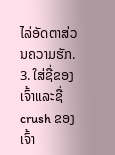ໄລ່ອັດຕາສ່ວນຄວາມຮັກ.
3. ໃສ່ຊື່ຂອງເຈົ້າແລະຊື່ crush ຂອງເຈົ້າ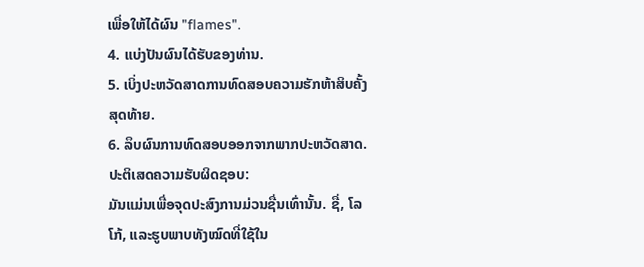ເພື່ອໃຫ້ໄດ້ຜົນ "flames".
4. ແບ່ງປັນຜົນໄດ້ຮັບຂອງທ່ານ.
5. ເບິ່ງປະຫວັດສາດການທົດສອບຄວາມຮັກຫ້າສິບຄັ້ງສຸດທ້າຍ.
6. ລຶບຜົນການທົດສອບອອກຈາກພາກປະຫວັດສາດ.
ປະຕິເສດຄວາມຮັບຜິດຊອບ:
ມັນແມ່ນເພື່ອຈຸດປະສົງການມ່ວນຊື່ນເທົ່ານັ້ນ. ຊື່, ໂລໂກ້, ແລະຮູບພາບທັງໝົດທີ່ໃຊ້ໃນ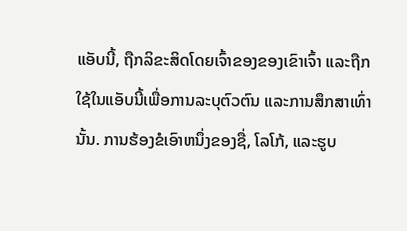ແອັບນີ້, ຖືກລິຂະສິດໂດຍເຈົ້າຂອງຂອງເຂົາເຈົ້າ ແລະຖືກໃຊ້ໃນແອັບນີ້ເພື່ອການລະບຸຕົວຕົນ ແລະການສຶກສາເທົ່ານັ້ນ. ການຮ້ອງຂໍເອົາຫນຶ່ງຂອງຊື່, ໂລໂກ້, ແລະຮູບ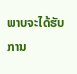ພາບຈະໄດ້ຮັບການ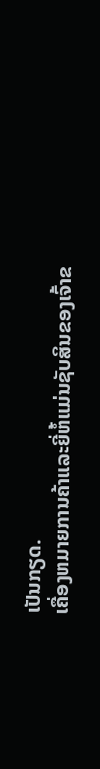ເປັນກຽດ.
ເຄື່ອງຫມາຍການຄ້າແລະຍີ່ຫໍ້ແມ່ນຊັບສິນຂອງເຈົ້າຂ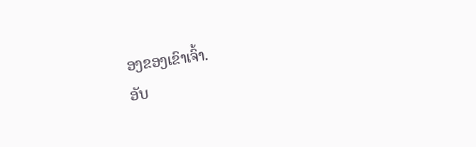ອງຂອງເຂົາເຈົ້າ.
ອັບ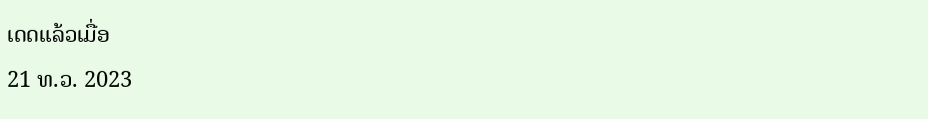ເດດແລ້ວເມື່ອ
21 ທ.ວ. 2023